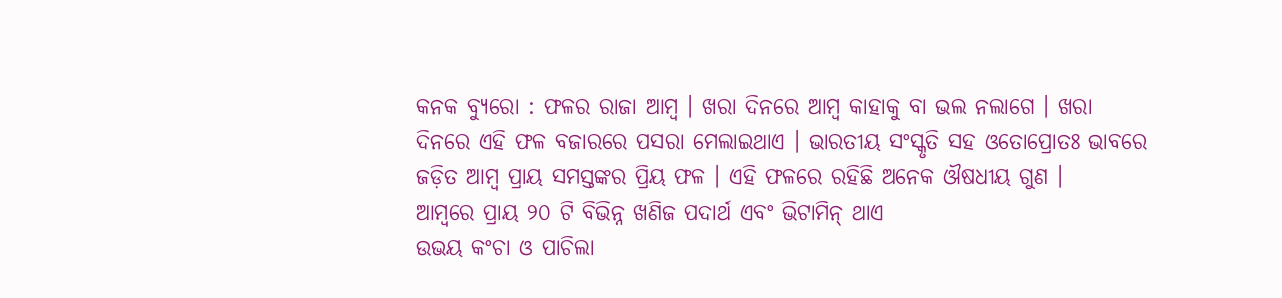କନକ ବ୍ୟୁରୋ : ଫଳର ରାଜା ଆମ୍ବ । ଖରା ଦିନରେ ଆମ୍ବ କାହାକୁ ବା ଭଲ ନଲାଗେ । ଖରା ଦିନରେ ଏହି ଫଳ ବଜାରରେ ପସରା ମେଲାଇଥାଏ । ଭାରତୀୟ ସଂସ୍କୃତି ସହ ଓତୋପ୍ରୋତଃ ଭାବରେ ଜଡ଼ିତ ଆମ୍ବ ପ୍ରାୟ ସମସ୍ତଙ୍କର ପ୍ରିୟ ଫଳ । ଏହି ଫଳରେ ରହିଛି ଅନେକ ଔଷଧୀୟ ଗୁଣ ।
ଆମ୍ବରେ ପ୍ରାୟ ୨୦ ଟି ବିଭିନ୍ନ ଖଣିଜ ପଦାର୍ଥ ଏବଂ ଭିଟାମିନ୍ ଥାଏ
ଉଭୟ କଂଚା ଓ ପାଚିଲା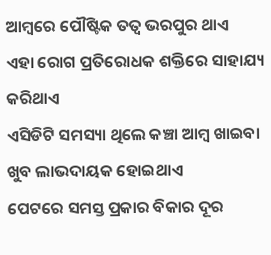ଆମ୍ବରେ ପୌଷ୍ଟିକ ତତ୍ୱ ଭରପୁର ଥାଏ
ଏହା ରୋଗ ପ୍ରତିରୋଧକ ଶକ୍ତିରେ ସାହାଯ୍ୟ କରିଥାଏ
ଏସିଡିଟି ସମସ୍ୟା ଥିଲେ କଞ୍ଚା ଆମ୍ବ ଖାଇବା ଖୁବ ଲାଭଦାୟକ ହୋଇଥାଏ
ପେଟରେ ସମସ୍ତ ପ୍ରକାର ବିକାର ଦୂର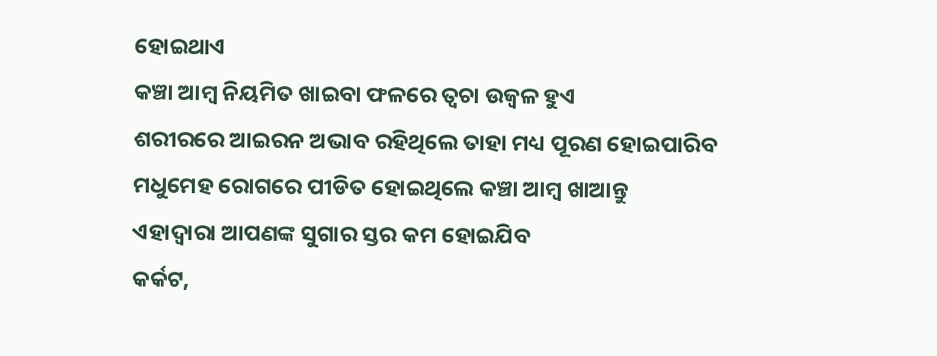ହୋଇଥାଏ
କଞ୍ଚା ଆମ୍ବ ନିୟମିତ ଖାଇବା ଫଳରେ ତ୍ୱଚା ଉଜ୍ୱଳ ହୁଏ
ଶରୀରରେ ଆଇରନ ଅଭାବ ରହିଥିଲେ ତାହା ମଧ୍ୟ ପୂରଣ ହୋଇପାରିବ
ମଧୁମେହ ରୋଗରେ ପୀଡିତ ହୋଇଥିଲେ କଞ୍ଚା ଆମ୍ବ ଖାଆନ୍ତୁ
ଏହାଦ୍ୱାରା ଆପଣଙ୍କ ସୁଗାର ସ୍ତର କମ ହୋଇଯିବ
କର୍କଟ,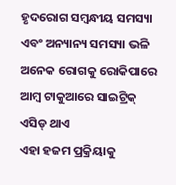ହୃଦରୋଗ ସମ୍ବନ୍ଧୀୟ ସମସ୍ୟା ଏବଂ ଅନ୍ୟାନ୍ୟ ସମସ୍ୟା ଭଳି ଅନେକ ରୋଗକୁ ରୋକିପାରେ
ଆମ୍ବ ଟାକୁଆରେ ସାଇଟ୍ରିକ୍ ଏସିଡ୍ ଥାଏ
ଏହା ହଜମ ପ୍ରକ୍ରିୟାକୁ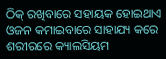ଠିକ୍ ରଖିବାରେ ସହାୟକ ହୋଇଥାଏ
ଓଜନ କମାଇବାରେ ସାହାଯ୍ୟ କରେ
ଶରୀରରେ କ୍ୟାଲସିୟମ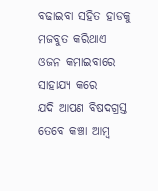ବଢାଇବା ସହିତ ହାଡକୁ ମଜବୁତ କରିଥାଏ
ଓଜନ କମାଇବାରେ ସାହାଯ୍ୟ କରେ
ଯଦି ଆପଣ ବିଷଦଗ୍ରସ୍ତ ତେବେ କଞ୍ଚା ଆମ୍ବ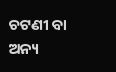ଚଟଣୀ ବା ଅନ୍ୟ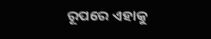ରୂପରେ ଏହାକୁ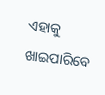ଏହାକୁ ଖାଇପାରିବେ